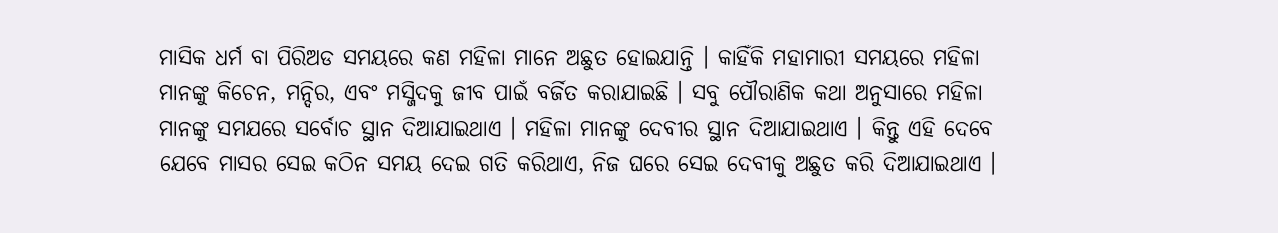ମାସିକ ଧର୍ମ ବା ପିରିଅଡ ସମୟରେ କଣ ମହିଳା ମାନେ ଅଛୁତ ହୋଇଯାନ୍ତି । କାହିଁକି ମହାମାରୀ ସମୟରେ ମହିଳା ମାନଙ୍କୁ କିଚେନ, ମନ୍ଦିର, ଏବଂ ମସ୍ଜିଦକୁ ଜୀବ ପାଇଁ ବର୍ଜିତ କରାଯାଇଛି । ସବୁ ପୌରାଣିକ କଥା ଅନୁସାରେ ମହିଳା ମାନଙ୍କୁ ସମଯରେ ସର୍ବୋଚ ସ୍ଥାନ ଦିଆଯାଇଥାଏ । ମହିଳା ମାନଙ୍କୁ ଦେବୀର ସ୍ଥାନ ଦିଆଯାଇଥାଏ । କିନ୍ତୁ ଏହି ଦେବେ ଯେବେ ମାସର ସେଇ କଠିନ ସମୟ ଦେଇ ଗତି କରିଥାଏ, ନିଜ ଘରେ ସେଇ ଦେବୀକୁ ଅଛୁତ କରି ଦିଆଯାଇଥାଏ ।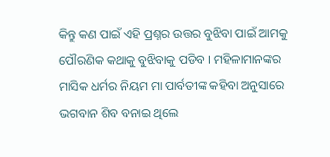କିନ୍ତୁ କଣ ପାଇଁ ଏହି ପ୍ରଶ୍ନର ଉତ୍ତର ବୁଝିବା ପାଇଁ ଆମକୁ ପୌରଣିକ କଥାକୁ ବୁଝିବାକୁ ପଡିବ । ମହିଳାମାନଙ୍କର ମାସିକ ଧର୍ମର ନିୟମ ମା ପାର୍ବତୀଙ୍କ କହିବା ଅନୁସାରେ ଭଗବାନ ଶିବ ବନାଇ ଥିଲେ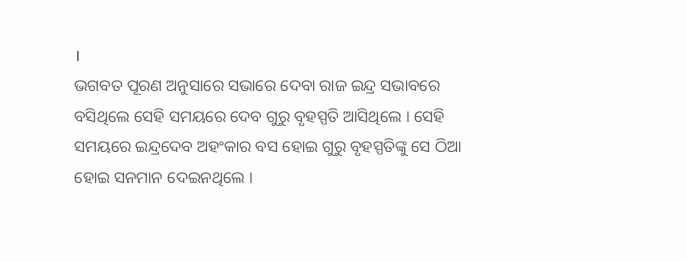।
ଭଗବତ ପୂରଣ ଅନୁସାରେ ସଭାରେ ଦେବା ରାଜ ଇନ୍ଦ୍ର ସଭାବରେ ବସିଥିଲେ ସେହି ସମୟରେ ଦେବ ଗୁରୁ ବୃହସ୍ପତି ଆସିଥିଲେ । ସେହି ସମୟରେ ଇନ୍ଦ୍ରଦେବ ଅହଂକାର ବସ ହୋଇ ଗୁରୁ ବୃହସ୍ପତିଙ୍କୁ ସେ ଠିଆ ହୋଇ ସନମାନ ଦେଇନଥିଲେ ।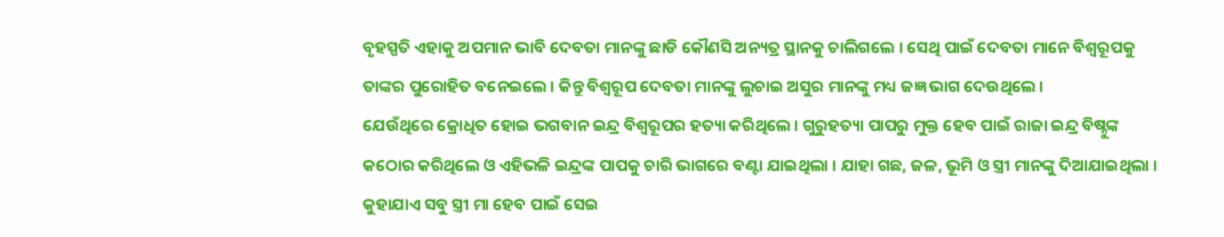ବୃହସ୍ପତି ଏହାକୁ ଅପମାନ ଭାବି ଦେବତା ମାନଙ୍କୁ ଛାଡି କୌଣସି ଅନ୍ୟତ୍ର ସ୍ଥାନକୁ ଚାଲିଗଲେ । ସେଥି ପାଇଁ ଦେବତା ମାନେ ବିଶ୍ଵରୂପକୁ ତାଙ୍କର ପୁରୋହିତ ବନେଇଲେ । କିନ୍ତୁ ବିଶ୍ଵରୂପ ଦେବତା ମାନଙ୍କୁ ଲୁଚାଇ ଅସୁର ମାନଙ୍କୁ ମଧ୍ୟ ଜଜ୍ଞ ଭାଗ ଦେଉଥିଲେ ।
ଯେଉଁଥିରେ କ୍ରୋଧିତ ହୋଇ ଭଗବାନ ଇନ୍ଦ୍ର ବିଶ୍ଵରୂପର ହତ୍ୟା କରିଥିଲେ । ଗୁରୁହତ୍ୟା ପାପରୁ ମୁକ୍ତ ହେବ ପାଇଁ ରାଜା ଇନ୍ଦ୍ର ବିଷ୍ନୁଙ୍କ କଠୋର କରିଥିଲେ ଓ ଏହିଭଳି ଇନ୍ଦ୍ରଙ୍କ ପାପକୁ ଚାରି ଭାଗରେ ବଣ୍ଟା ଯାଇଥିଲା । ଯାହା ଗଛ, ଜଳ, ଭୂମି ଓ ସ୍ତ୍ରୀ ମାନଙ୍କୁ ଦିଆଯାଇଥିଲା । କୁହାଯାଏ ସବୁ ସ୍ତ୍ରୀ ମା ହେବ ପାଇଁ ସେଇ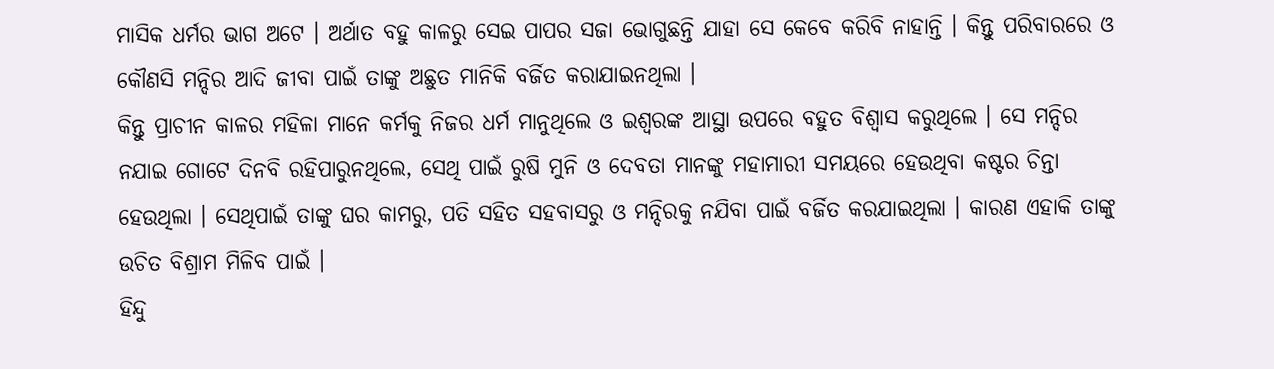ମାସିକ ଧର୍ମର ଭାଗ ଅଟେ । ଅର୍ଥାତ ବହୁ କାଳରୁ ସେଇ ପାପର ସଜା ଭୋଗୁଛନ୍ତି ଯାହା ସେ କେବେ କରିବି ନାହାନ୍ତି । କିନ୍ତୁ ପରିବାରରେ ଓ କୌଣସି ମନ୍ଦିର ଆଦି ଜୀବା ପାଇଁ ତାଙ୍କୁ ଅଛୁତ ମାନିକି ବର୍ଜିତ କରାଯାଇନଥିଲା ।
କିନ୍ତୁ ପ୍ରାଚୀନ କାଳର ମହିଳା ମାନେ କର୍ମକୁ ନିଜର ଧର୍ମ ମାନୁଥିଲେ ଓ ଇଶ୍ଵରଙ୍କ ଆସ୍ଥା ଉପରେ ବହୁତ ବିଶ୍ବାସ କରୁଥିଲେ । ସେ ମନ୍ଦିର ନଯାଇ ଗୋଟେ ଦିନବି ରହିପାରୁନଥିଲେ, ସେଥି ପାଇଁ ରୁଷି ମୁନି ଓ ଦେବତା ମାନଙ୍କୁ ମହାମାରୀ ସମୟରେ ହେଉଥିବା କଷ୍ଟର ଚିନ୍ତା ହେଉଥିଲା । ସେଥିପାଇଁ ତାଙ୍କୁ ଘର କାମରୁ, ପତି ସହିତ ସହବାସରୁ ଓ ମନ୍ଦିରକୁ ନଯିବା ପାଇଁ ବର୍ଜିତ କରଯାଇଥିଲା । କାରଣ ଏହାକି ତାଙ୍କୁ ଉଚିତ ବିଶ୍ରାମ ମିଳିବ ପାଇଁ ।
ହିନ୍ଦୁ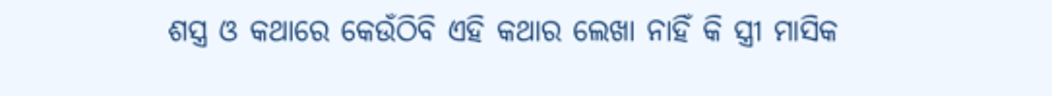ଶସ୍ତ୍ର ଓ କଥାରେ କେଉଁଠିବି ଏହି କଥାର ଲେଖା ନାହିଁ କି ସ୍ତ୍ରୀ ମାସିକ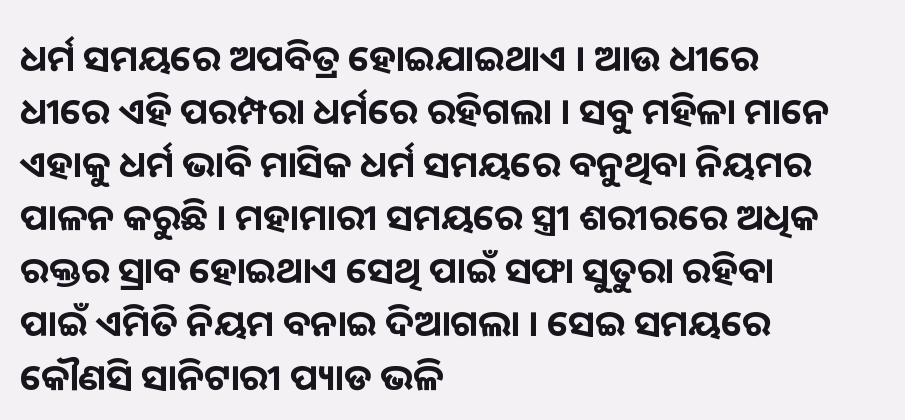ଧର୍ମ ସମୟରେ ଅପବିତ୍ର ହୋଇଯାଇଥାଏ । ଆଉ ଧୀରେ ଧୀରେ ଏହି ପରମ୍ପରା ଧର୍ମରେ ରହିଗଲା । ସବୁ ମହିଳା ମାନେ ଏହାକୁ ଧର୍ମ ଭାବି ମାସିକ ଧର୍ମ ସମୟରେ ବନୁଥିବା ନିୟମର ପାଳନ କରୁଛି । ମହାମାରୀ ସମୟରେ ସ୍ତ୍ରୀ ଶରୀରରେ ଅଧିକ ରକ୍ତର ସ୍ରାବ ହୋଇଥାଏ ସେଥି ପାଇଁ ସଫା ସୁତୁରା ରହିବା ପାଇଁ ଏମିତି ନିୟମ ବନାଇ ଦିଆଗଲା । ସେଇ ସମୟରେ କୌଣସି ସାନିଟାରୀ ପ୍ୟାଡ ଭଳି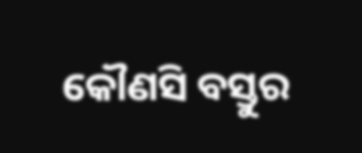କୌଣସି ବସ୍ତୁର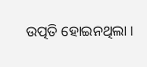ଉତ୍ପତି ହୋଇନଥିଲା ।